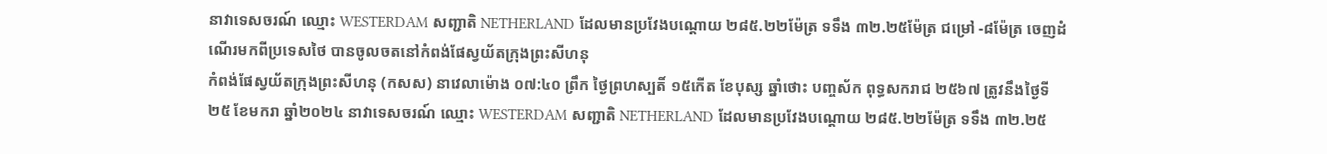នាវាទេសចរណ៍ ឈ្មោះ WESTERDAM សញ្ជាតិ NETHERLAND ដែលមានប្រវែងបណ្តោយ ២៨៥.២២ម៉ែត្រ ទទឹង ៣២.២៥ម៉ែត្រ ជម្រៅ -៨ម៉ែត្រ ចេញដំណើរមកពីប្រទេសថៃ បានចូលចតនៅកំពង់ផែស្វយ័តក្រុងព្រះសីហនុ
កំពង់ផែស្វយ័តក្រុងព្រះសីហនុ (កសស) នាវេលាម៉ោង ០៧:៤០ ព្រឹក ថ្ងៃព្រហស្បតិ៍ ១៥កើត ខែបុស្ស ឆ្នាំថោះ បញ្ចស័ក ពុទ្ធសករាជ ២៥៦៧ ត្រូវនឹងថ្ងៃទី២៥ ខែមករា ឆ្នាំ២០២៤ នាវាទេសចរណ៍ ឈ្មោះ WESTERDAM សញ្ជាតិ NETHERLAND ដែលមានប្រវែងបណ្តោយ ២៨៥.២២ម៉ែត្រ ទទឹង ៣២.២៥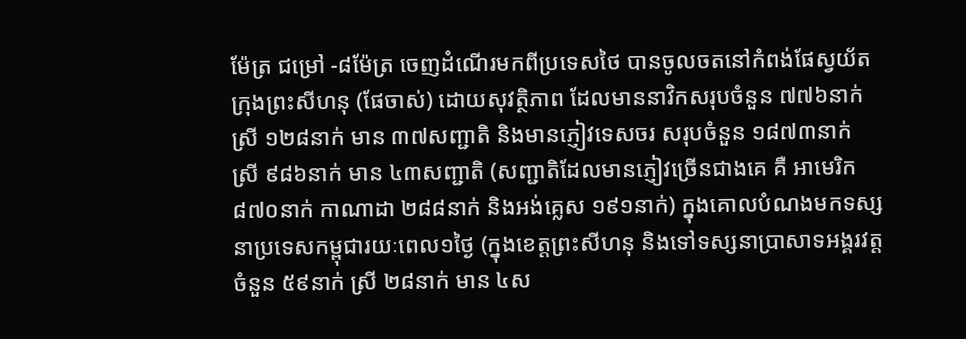ម៉ែត្រ ជម្រៅ -៨ម៉ែត្រ ចេញដំណើរមកពីប្រទេសថៃ បានចូលចតនៅកំពង់ផែស្វយ័តក្រុងព្រះសីហនុ (ផែចាស់) ដោយសុវត្ថិភាព ដែលមាននាវិកសរុបចំនួន ៧៧៦នាក់ ស្រី ១២៨នាក់ មាន ៣៧សញ្ជាតិ និងមានភ្ញៀវទេសចរ សរុបចំនួន ១៨៧៣នាក់ ស្រី ៩៨៦នាក់ មាន ៤៣សញ្ជាតិ (សញ្ជាតិដែលមានភ្ញៀវច្រើនជាងគេ គឺ អាមេរិក ៨៧០នាក់ កាណាដា ២៨៨នាក់ និងអង់គ្លេស ១៩១នាក់) ក្នុងគោលបំណងមកទស្សនាប្រទេសកម្ពុជារយៈពេល១ថ្ងៃ (ក្នុងខេត្តព្រះសីហនុ និងទៅទស្សនាប្រាសាទអង្គរវត្ត ចំនួន ៥៩នាក់ ស្រី ២៨នាក់ មាន ៤ស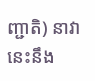ញ្ជាតិ) នាវានេះនឹង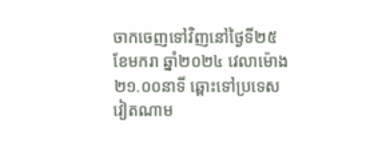ចាកចេញទៅវិញនៅថ្ងៃទី២៥ ខែមករា ឆ្នាំ២០២៤ វេលាម៉ោង ២១.០០នាទី ឆ្ពោះទៅប្រទេសវៀតណាម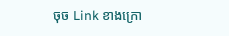ចុច Link ខាងក្រោ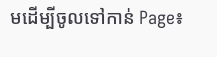មដើម្បីចូលទៅកាន់ Page៖